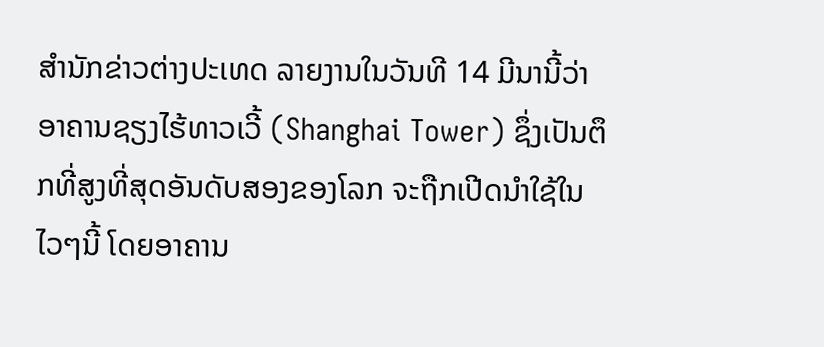ສຳນັກຂ່າວຕ່າງປະເທດ ລາຍງານໃນວັນທີ 14 ມີນານີ້ວ່າ ອາຄານຊຽງໄຮ້ທາວເວີ້ (Shanghai Tower) ຊຶ່ງເປັນຕຶກທີ່ສູງທີ່ສຸດອັນດັບສອງຂອງໂລກ ຈະຖືກເປີດນຳໃຊ້ໃນໄວໆນີ້ ໂດຍອາຄານ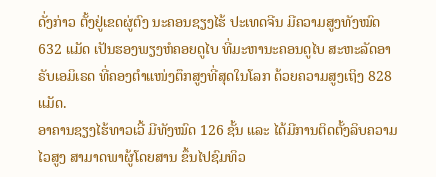ດັ່ງກ່າວ ຕັ້ງຢູ່ເຂດຜູ່ຕົງ ນະຄອນຊຽງໄຮ້ ປະເທດຈີນ ມີຄວາມສູງທັງໝົດ 632 ແມັດ ເປັນຮອງພຽງຫໍຄອຍດູໄບ ທີ່ມະຫານະຄອນດູໄບ ສະຫະລັດອາຣັບເອມິເຣດ ທີ່ຄອງຕຳແໜ່ງຕຶກສູງທີ່ສຸດໃນໂລກ ດ້ວຍຄວາມສູງເຖິງ 828 ແມັດ.
ອາຄານຊຽງໄຮ້ທາວເວີ້ ມີທັງໝົດ 126 ຊັ້ນ ແລະ ໄດ້ມີການຕິດຕັ້ງລິບຄວາມໄວສູງ ສາມາດພາຜູ້ໂດຍສານ ຂຶ້ນໄປຊົມທິວ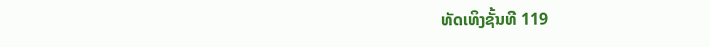ທັດເທິງຊັ້ນທີ 119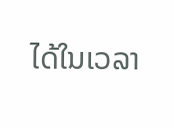ໄດ້ໃນເວລາ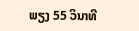ພຽງ 55 ວິນາທີ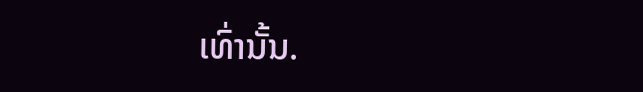ເທົ່ານັ້ນ.